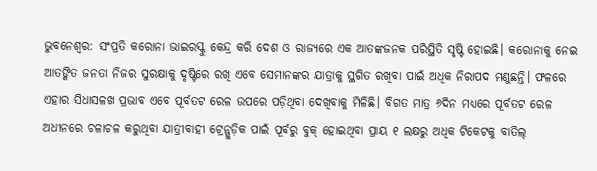ଭୁବନେଶ୍ୱର: ସଂପ୍ରତି କରୋନା ଭାଇରସ୍କୁ କେନ୍ଦ୍ର କରି ଦେଶ ଓ ରାଜ୍ୟରେ ଏକ ଆତଙ୍କଜନକ ପରିସ୍ଥିତି ସୃଷ୍ଟି ହୋଇଛି। କରୋନାକୁ ନେଇ ଆତଙ୍କିତ ଜନତା ନିଜର ସୁରକ୍ଷାକୁ ଦୃଷ୍ଟିରେ ରଖି ଏବେ ସେମାନଙ୍କର ଯାତ୍ରାକୁ ସ୍ଥଗିତ ରଖିବା ପାଇଁ ଅଧିକ ନିରାପଦ ମଣୁଛନ୍ତି। ଫଳରେ ଏହାର ସିଧାସଳଖ ପ୍ରଭାବ ଏବେ ପୂର୍ବତଟ ରେଳ ଉପରେ ପଡ଼ିଥିବା ଦେଖିବାକୁ ମିଳିଛି। ବିଗତ ମାତ୍ର ୬ଦିନ ମଧ୍ୟରେ ପୂର୍ବତଟ ରେଳ ଅଧୀନରେ ଚଳାଚଳ କରୁଥିବା ଯାତ୍ରୀବାହୀ ଟ୍ରେନ୍ଗୁଡ଼ିକ ପାଇଁ ପୂର୍ବରୁ ବୁକ୍ ହୋଇଥିବା ପ୍ରାୟ ୧ ଲକ୍ଷରୁ ଅଧିକ ଟିକେଟକୁ ବାତିଲ୍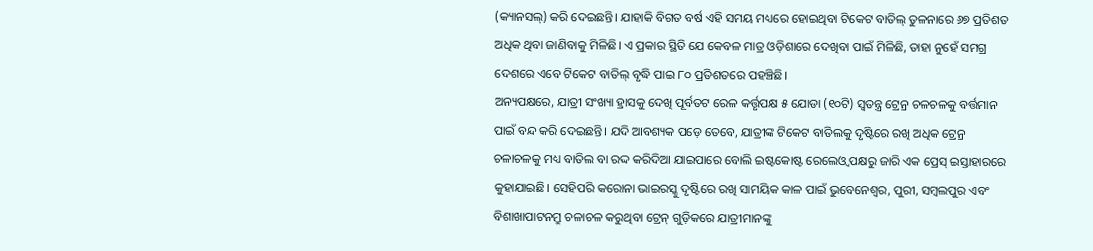(କ୍ୟାନସଲ୍) କରି ଦେଇଛନ୍ତି। ଯାହାକି ବିଗତ ବର୍ଷ ଏହି ସମୟ ମଧ୍ୟରେ ହୋଇଥିବା ଟିକେଟ ବାତିଲ୍ ତୁଳନାରେ ୬୭ ପ୍ରତିଶତ ଅଧିକ ଥିବା ଜାଣିବାକୁ ମିଳିଛି। ଏ ପ୍ରକାର ସ୍ଥିତି ଯେ କେବଳ ମାତ୍ର ଓଡ଼ିଶାରେ ଦେଖିବା ପାଇଁ ମିଳିଛି, ତାହା ନୁହେଁ ସମଗ୍ର ଦେଶରେ ଏବେ ଟିକେଟ ବାତିଲ୍ ବୃଦ୍ଧି ପାଇ ୮୦ ପ୍ରତିଶତରେ ପହଞ୍ଚିଛି।
ଅନ୍ୟପକ୍ଷରେ, ଯାତ୍ରୀ ସଂଖ୍ୟା ହ୍ରାସକୁ ଦେଖି ପୂର୍ବତଟ ରେଳ କର୍ତ୍ତୃପକ୍ଷ ୫ ଯୋଡା (୧୦ଟି) ସ୍ୱତନ୍ତ୍ର ଟ୍ରେନ୍ର ଚଳଚଳକୁ ବର୍ତ୍ତମାନ ପାଇଁ ବନ୍ଦ କରି ଦେଇଛନ୍ତି। ଯଦି ଆବଶ୍ୟକ ପଡ଼େ ତେବେ, ଯାତ୍ରୀଙ୍କ ଟିକେଟ ବାତିଲକୁ ଦୃଷ୍ଟିରେ ରଖି ଅଧିକ ଟ୍ରେନ୍ର ଚଳାଚଳକୁ ମଧ୍ୟ ବାତିଲ ବା ରଦ୍ଦ କରିଦିଆ ଯାଇପାରେ ବୋଲି ଇଷ୍ଟକୋଷ୍ଟ ରେଲେଓ୍ଵ ପକ୍ଷରୁ ଜାରି ଏକ ପ୍ରେସ୍ ଇସ୍ତାହାରରେ କୁହାଯାଇଛି। ସେହିପରି କରୋନା ଭାଇରସ୍କୁ ଦୃଷ୍ଟିରେ ରଖି ସାମୟିକ କାଳ ପାଇଁ ଭୁବେନେଶ୍ୱର, ପୁରୀ, ସମ୍ବଲପୁର ଏବଂ ବିଶାଖାପାଟନମ୍ରୁ ଚଳାଚଳ କରୁଥିବା ଟ୍ରେନ୍ ଗୁଡ଼ିକରେ ଯାତ୍ରୀମାନଙ୍କୁ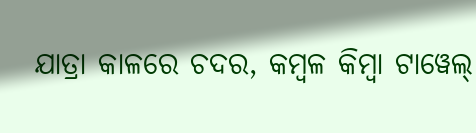ଯାତ୍ରା କାଳରେ ଚଦର, କମ୍ବଳ କିମ୍ବା ଟାୱେଲ୍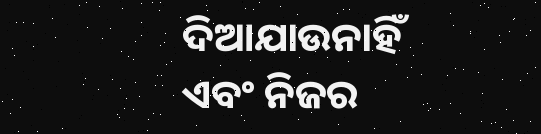ଦିଆଯାଉନାହିଁ ଏବଂ ନିଜର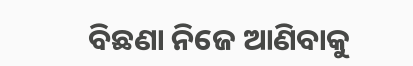ବିଛଣା ନିଜେ ଆଣିବାକୁ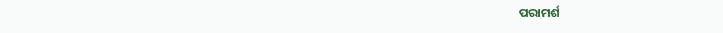ପରାମର୍ଶ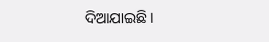ଦିଆଯାଇଛି।